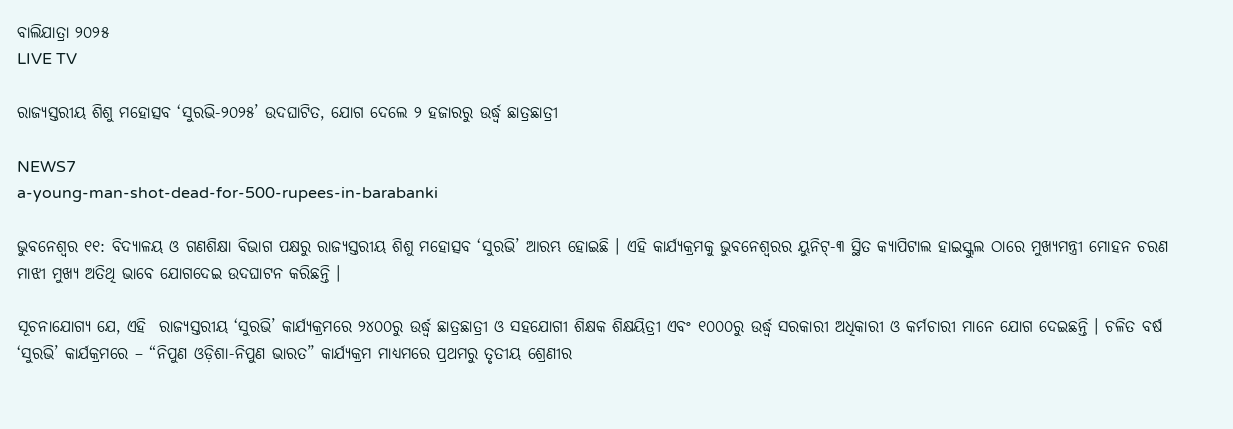ବାଲିଯାତ୍ରା ୨୦୨୫
LIVE TV

ରାଜ୍ୟସ୍ତରୀୟ ଶିଶୁ ମହୋତ୍ସବ ‘ସୁରଭି-୨୦୨୫’ ଉଦଘାଟିତ, ଯୋଗ ଦେଲେ ୨ ହଜାରରୁ ଉର୍ଦ୍ଧ୍ଵ ଛାତ୍ରଛାତ୍ରୀ

NEWS7
a-young-man-shot-dead-for-500-rupees-in-barabanki

ଭୁବନେଶ୍ବର ୧୧: ବିଦ୍ୟାଳୟ ଓ ଗଣଶିକ୍ଷା ବିଭାଗ ପକ୍ଷରୁ ରାଜ୍ୟସ୍ତରୀୟ ଶିଶୁ ମହୋତ୍ସବ ‘ସୁରଭି’ ଆରମ୍ଭ ହୋଇଛି । ଏହି କାର୍ଯ୍ୟକ୍ରମକୁ ଭୁବନେଶ୍ୱରର ୟୁନିଟ୍-୩ ସ୍ଥିତ କ୍ୟାପିଟାଲ ହାଇସ୍କୁଲ ଠାରେ ମୁଖ୍ୟମନ୍ତ୍ରୀ ମୋହନ ଚରଣ ମାଝୀ ମୁଖ୍ୟ ଅତିଥି ଭାବେ ଯୋଗଦେଇ ଉଦଘାଟନ କରିଛନ୍ତି ।

ସୂଚନାଯୋଗ୍ୟ ଯେ, ଏହି  ରାଜ୍ୟସ୍ତରୀୟ ‘ସୁରଭି’ କାର୍ଯ୍ୟକ୍ରମରେ ୨୪୦୦ରୁ ଉର୍ଦ୍ଧ୍ବ ଛାତ୍ରଛାତ୍ରୀ ଓ ସହଯୋଗୀ ଶିକ୍ଷକ ଶିକ୍ଷୟିତ୍ରୀ ଏବଂ ୧୦୦୦ରୁ ଉର୍ଦ୍ଧ୍ବ ସରକାରୀ ଅଧିକାରୀ ଓ କର୍ମଚାରୀ ମାନେ ଯୋଗ ଦେଇଛନ୍ତି । ଚଳିତ ବର୍ଷ ‘ସୁରଭି’ କାର୍ଯକ୍ରମରେ – “ନିପୁଣ ଓଡ଼ିଶା-ନିପୁଣ ଭାରତ” କାର୍ଯ୍ୟକ୍ରମ ମାଧ୍ୟମରେ ପ୍ରଥମରୁ ତୃତୀୟ ଶ୍ରେଣୀର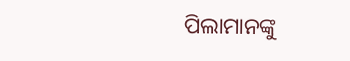ପିଲାମାନଙ୍କୁ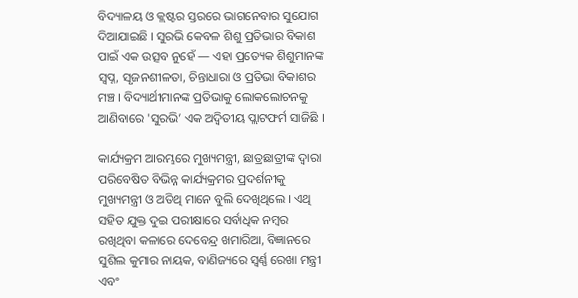ବିଦ୍ୟାଳୟ ଓ କ୍ଲଷ୍ଟର ସ୍ତରରେ ଭାଗନେବାର ସୁଯୋଗ ଦିଆଯାଇଛି । ସୁରଭି କେବଳ ଶିଶୁ ପ୍ରତିଭାର ବିକାଶ ପାଇଁ ଏକ ଉତ୍ସବ ନୁହେଁ — ଏହା ପ୍ରତ୍ୟେକ ଶିଶୁମାନଙ୍କ ସ୍ୱପ୍ନ, ସୃଜନଶୀଳତା, ଚିନ୍ତାଧାରା ଓ ପ୍ରତିଭା ବିକାଶର ମଞ୍ଚ । ବିଦ୍ୟାର୍ଥୀମାନଙ୍କ ପ୍ରତିଭାକୁ ଲୋକଲୋଚନକୁ ଆଣିବାରେ 'ସୁରଭି’ ଏକ ଅଦ୍ବିତୀୟ ପ୍ଲାଟଫର୍ମ ସାଜିଛି ।

କାର୍ଯ୍ୟକ୍ରମ ଆରମ୍ଭରେ ମୁଖ୍ୟମନ୍ତ୍ରୀ, ଛାତ୍ରଛାତ୍ରୀଙ୍କ ଦ୍ୱାରା ପରିବେଷିତ ବିଭିନ୍ନ କାର୍ଯ୍ୟକ୍ରମର ପ୍ରଦର୍ଶନୀକୁ ମୁଖ୍ୟମନ୍ତ୍ରୀ ଓ ଅତିଥି ମାନେ ବୁଲି ଦେଖିଥିଲେ । ଏଥି ସହିତ ଯୁକ୍ତ ଦୁଇ ପରୀକ୍ଷାରେ ସର୍ବାଧିକ ନମ୍ବର ରଖିଥିବା କଳାରେ ଦେବେନ୍ଦ୍ର ଖମାରିଆ, ବିଜ୍ଞାନରେ ସୁଶିଲ କୁମାର ନାୟକ, ବାଣିଜ୍ୟରେ ସ୍ବର୍ଣ୍ଣ ରେଖା ମନ୍ତ୍ରୀ ଏବଂ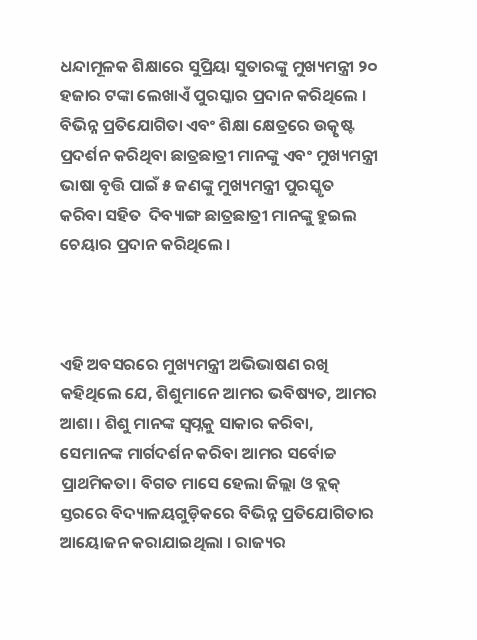ଧନ୍ଦାମୂଳକ ଶିକ୍ଷାରେ ସୁପ୍ରିୟା ସୁତାରଙ୍କୁ ମୁଖ୍ୟମନ୍ତ୍ରୀ ୨୦ ହଜାର ଟଙ୍କା ଲେଖାଏଁ ପୁରସ୍କାର ପ୍ରଦାନ କରିଥିଲେ ।  ବିଭିନ୍ନ ପ୍ରତିଯୋଗିତା ଏବଂ ଶିକ୍ଷା କ୍ଷେତ୍ରରେ ଉତ୍କୃଷ୍ଟ ପ୍ରଦର୍ଶନ କରିଥିବା ଛାତ୍ରଛାତ୍ରୀ ମାନଙ୍କୁ ଏବଂ ମୁଖ୍ୟମନ୍ତ୍ରୀ ଭାଷା ବୃତ୍ତି ପାଇଁ ୫ ଜଣଙ୍କୁ ମୁଖ୍ୟମନ୍ତ୍ରୀ ପୁରସ୍କୃତ କରିବା ସହିତ  ଦିବ୍ୟାଙ୍ଗ ଛାତ୍ରଛାତ୍ରୀ ମାନଙ୍କୁ ହୁଇଲ ଚେୟାର ପ୍ରଦାନ କରିଥିଲେ ।



ଏହି ଅବସରରେ ମୁଖ୍ୟମନ୍ତ୍ରୀ ଅଭିଭାଷଣ ରଖି କହିଥିଲେ ଯେ, ଶିଶୁମାନେ ଆମର ଭବିଷ୍ୟତ, ଆମର ଆଶା । ଶିଶୁ ମାନଙ୍କ ସ୍ୱପ୍ନକୁ ସାକାର କରିବା, ସେମାନଙ୍କ ମାର୍ଗଦର୍ଶନ କରିବା ଆମର ସର୍ବୋଚ୍ଚ ପ୍ରାଥମିକତା। ବିଗତ ମାସେ ହେଲା ଜିଲ୍ଲା ଓ ବ୍ଲକ୍‌ ସ୍ତରରେ ବିଦ୍ୟାଳୟଗୁଡ଼ିକରେ ବିଭିନ୍ନ ପ୍ରତିଯୋଗିତାର ଆୟୋଜନ କରାଯାଇଥିଲା । ରାଜ୍ୟର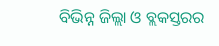ବିଭିନ୍ନ ଜିଲ୍ଲା ଓ ବ୍ଲକସ୍ତରର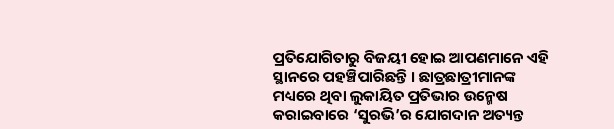ପ୍ରତିଯୋଗିତାରୁ ବିଜୟୀ ହୋଇ ଆପଣମାନେ ଏହି ସ୍ଥାନରେ ପହଞ୍ଚିପାରିଛନ୍ତି । ଛାତ୍ରଛାତ୍ରୀମାନଙ୍କ ମଧ୍ୟରେ ଥିବା ଲୁକାୟିତ ପ୍ରତିଭାର ଉନ୍ମେଷ କରାଇବାରେ ‘ସୁରଭି’ର ଯୋଗଦାନ ଅତ୍ୟନ୍ତ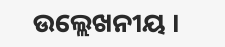ଉଲ୍ଲେଖନୀୟ ।